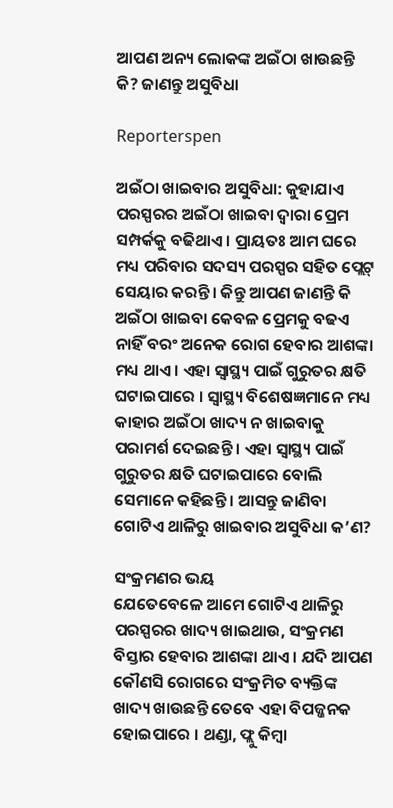ଆପଣ ଅନ୍ୟ ଲୋକଙ୍କ ଅଇଁଠା ଖାଉଛନ୍ତି କି? ଜାଣନ୍ତୁ ଅସୁବିଧା

Reporterspen

ଅଇଁଠା ଖାଇବାର ଅସୁବିଧା: କୁହାଯାଏ ପରସ୍ପରର ଅଇଁଠା ଖାଇବା ଦ୍ୱାରା ପ୍ରେମ ସମ୍ପର୍କକୁ ବଢିଥାଏ । ପ୍ରାୟତଃ ଆମ ଘରେ ମଧ୍ୟ ପରିବାର ସଦସ୍ୟ ପରସ୍ପର ସହିତ ପ୍ଲେଟ୍ ସେୟାର କରନ୍ତି । କିନ୍ତୁ ଆପଣ ଜାଣନ୍ତି କି ଅଇଁଠା ଖାଇବା କେବଳ ପ୍ରେମକୁ ବଢଏ ନାହିଁ ବରଂ ଅନେକ ରୋଗ ହେବାର ଆଶଙ୍କା ମଧ୍ୟ ଥାଏ । ଏହା ସ୍ୱାସ୍ଥ୍ୟ ପାଇଁ ଗୁରୁତର କ୍ଷତି ଘଟାଇପାରେ । ସ୍ୱାସ୍ଥ୍ୟ ବିଶେଷଜ୍ଞମାନେ ମଧ୍ୟ କାହାର ଅଇଁଠା ଖାଦ୍ୟ ନ ଖାଇବାକୁ ପରାମର୍ଶ ଦେଇଛନ୍ତି । ଏହା ସ୍ୱାସ୍ଥ୍ୟ ପାଇଁ ଗୁରୁତର କ୍ଷତି ଘଟାଇପାରେ ବୋଲି ସେମାନେ କହିଛନ୍ତି । ଆସନ୍ତୁ ଜାଣିବା ଗୋଟିଏ ଥାଳିରୁ ଖାଇବାର ଅସୁବିଧା କ’ଣ?

ସଂକ୍ରମଣର ଭୟ
ଯେତେବେଳେ ଆମେ ଗୋଟିଏ ଥାଳିରୁ ପରସ୍ପରର ଖାଦ୍ୟ ଖାଇଥାଉ, ସଂକ୍ରମଣ ବିସ୍ତାର ହେବାର ଆଶଙ୍କା ଥାଏ । ଯଦି ଆପଣ କୌଣସି ରୋଗରେ ସଂକ୍ରମିତ ବ୍ୟକ୍ତିଙ୍କ ଖାଦ୍ୟ ଖାଉଛନ୍ତି ତେବେ ଏହା ବିପଜ୍ଜନକ ହୋଇପାରେ । ଥଣ୍ଡା, ଫ୍ଲୁ କିମ୍ବା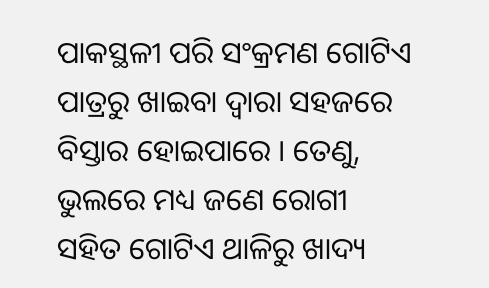ପାକସ୍ଥଳୀ ପରି ସଂକ୍ରମଣ ଗୋଟିଏ ପାତ୍ରରୁ ଖାଇବା ଦ୍ୱାରା ସହଜରେ ବିସ୍ତାର ହୋଇପାରେ । ତେଣୁ, ଭୁଲରେ ମଧ୍ୟ ଜଣେ ରୋଗୀ ସହିତ ଗୋଟିଏ ଥାଳିରୁ ଖାଦ୍ୟ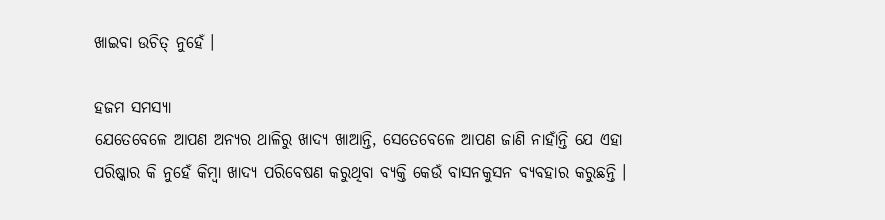ଖାଇବା ଉଚିତ୍ ନୁହେଁ ।

ହଜମ ସମସ୍ୟା
ଯେତେବେଳେ ଆପଣ ଅନ୍ୟର ଥାଳିରୁ ଖାଦ୍ୟ ଖାଆନ୍ତି, ସେତେବେଳେ ଆପଣ ଜାଣି ନାହାଁନ୍ତି ଯେ ଏହା ପରିଷ୍କାର କି ନୁହେଁ କିମ୍ବା ଖାଦ୍ୟ ପରିବେଷଣ କରୁଥିବା ବ୍ୟକ୍ତି କେଉଁ ବାସନକୁସନ ବ୍ୟବହାର କରୁଛନ୍ତି ।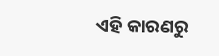ଏହି କାରଣରୁ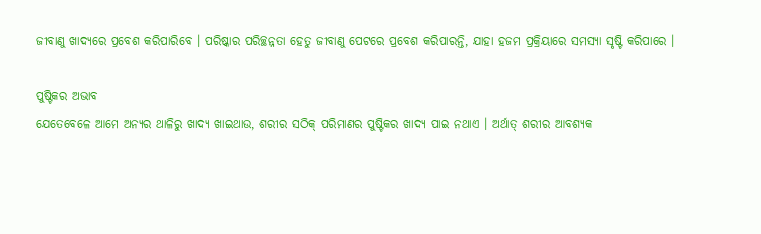ଜୀବାଣୁ ଖାଦ୍ୟରେ ପ୍ରବେଶ କରିପାରିବେ । ପରିଷ୍କାର ପରିଚ୍ଛନ୍ନତା ହେତୁ ଜୀବାଣୁ ପେଟରେ ପ୍ରବେଶ କରିପାରନ୍ତି, ଯାହା ହଜମ ପ୍ରକ୍ରିୟାରେ ସମସ୍ୟା ସୃଷ୍ଟି କରିପାରେ ।

ପୁଷ୍ଟିକର ଅଭାବ
ଯେତେବେଳେ ଆମେ ଅନ୍ୟର ଥାଳିରୁ ଖାଦ୍ୟ ଖାଇଥାଉ, ଶରୀର ସଠିକ୍ ପରିମାଣର ପୁଷ୍ଟିକର ଖାଦ୍ୟ ପାଇ ନଥାଏ । ଅର୍ଥାତ୍ ଶରୀର ଆବଶ୍ୟକ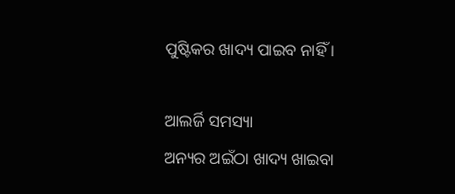ପୁଷ୍ଟିକର ଖାଦ୍ୟ ପାଇବ ନାହିଁ ।

ଆଲର୍ଜି ସମସ୍ୟା
ଅନ୍ୟର ଅଇଁଠା ଖାଦ୍ୟ ଖାଇବା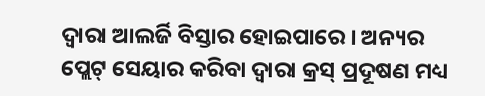ଦ୍ୱାରା ଆଲର୍ଜି ବିସ୍ତାର ହୋଇପାରେ । ଅନ୍ୟର ପ୍ଲେଟ୍ ସେୟାର କରିବା ଦ୍ୱାରା କ୍ରସ୍ ପ୍ରଦୂଷଣ ମଧ୍ୟ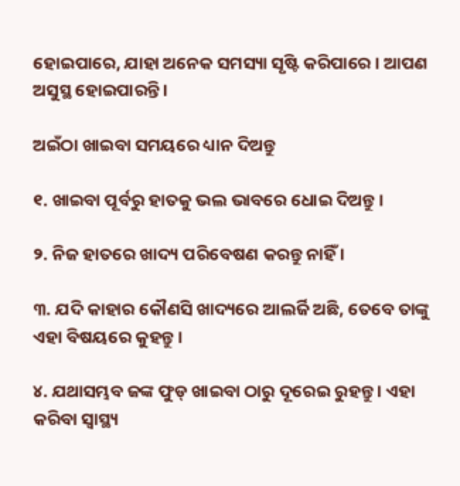ହୋଇପାରେ, ଯାହା ଅନେକ ସମସ୍ୟା ସୃଷ୍ଟି କରିପାରେ । ଆପଣ ଅସୁସ୍ଥ ହୋଇପାରନ୍ତି ।

ଅଇଁଠା ଖାଇବା ସମୟରେ ଧ୍ୟାନ ଦିଅନ୍ତୁ

୧. ଖାଇବା ପୂର୍ବରୁ ହାତକୁ ଭଲ ଭାବରେ ଧୋଇ ଦିଅନ୍ତୁ ।

୨. ନିଜ ହାତରେ ଖାଦ୍ୟ ପରିବେଷଣ କରନ୍ତୁ ନାହିଁ ।

୩. ଯଦି କାହାର କୌଣସି ଖାଦ୍ୟରେ ଆଲର୍ଜି ଅଛି, ତେବେ ତାଙ୍କୁ ଏହା ବିଷୟରେ କୁହନ୍ତୁ ।

୪. ଯଥାସମ୍ଭବ ଜଙ୍କ ଫୁଡ୍ ଖାଇବା ଠାରୁ ଦୂରେଇ ରୁହନ୍ତୁ । ଏହା କରିବା ସ୍ୱାସ୍ଥ୍ୟ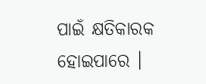ପାଇଁ କ୍ଷତିକାରକ ହୋଇପାରେ ।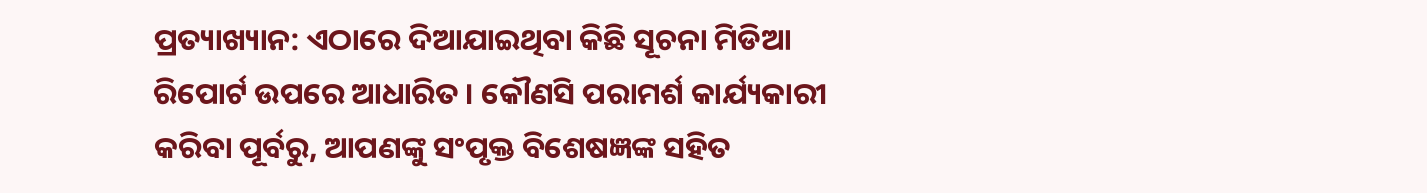ପ୍ରତ୍ୟାଖ୍ୟାନ: ଏଠାରେ ଦିଆଯାଇଥିବା କିଛି ସୂଚନା ମିଡିଆ ରିପୋର୍ଟ ଉପରେ ଆଧାରିତ । କୌଣସି ପରାମର୍ଶ କାର୍ଯ୍ୟକାରୀ କରିବା ପୂର୍ବରୁ, ଆପଣଙ୍କୁ ସଂପୃକ୍ତ ବିଶେଷଜ୍ଞଙ୍କ ସହିତ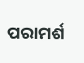ପରାମର୍ଶ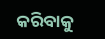କରିବାକୁ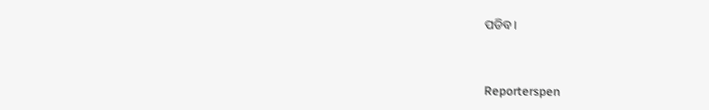ପଡିବ ।


Reporterspen